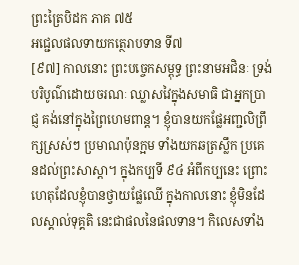ព្រះត្រៃបិដក ភាគ ៧៥
អជេ្ជលផលទាយកត្ថេរាបទាន ទី៧
[៩៧] កាលនោះ ព្រះបច្ចេកសម្ពុទ្ធ ព្រះនាមអជិនៈ ទ្រង់បរិបូណ៌ដោយចរណៈ ឈ្លាសវៃក្នុងសមាធិ ជាអ្នកប្រាជ្ញ គង់នៅក្នុងព្រៃហេមពាន្ត។ ខ្ញុំបានយកផ្លែអញ្ជលិព្រឹក្សស្រស់ៗ ប្រមាណប៉ុនក្អម ទាំងយកឆត្រស្លឹក ប្រគេនដល់ព្រះសាស្តា។ ក្នុងកប្បទី ៩៤ អំពីកប្បនេះ ព្រោះហេតុដែលខ្ញុំបានថ្វាយផ្លែឈើ ក្នុងកាលនោះ ខ្ញុំមិនដែលស្គាល់ទុគ្គតិ នេះជាផលនៃផលទាន។ កិលេសទាំង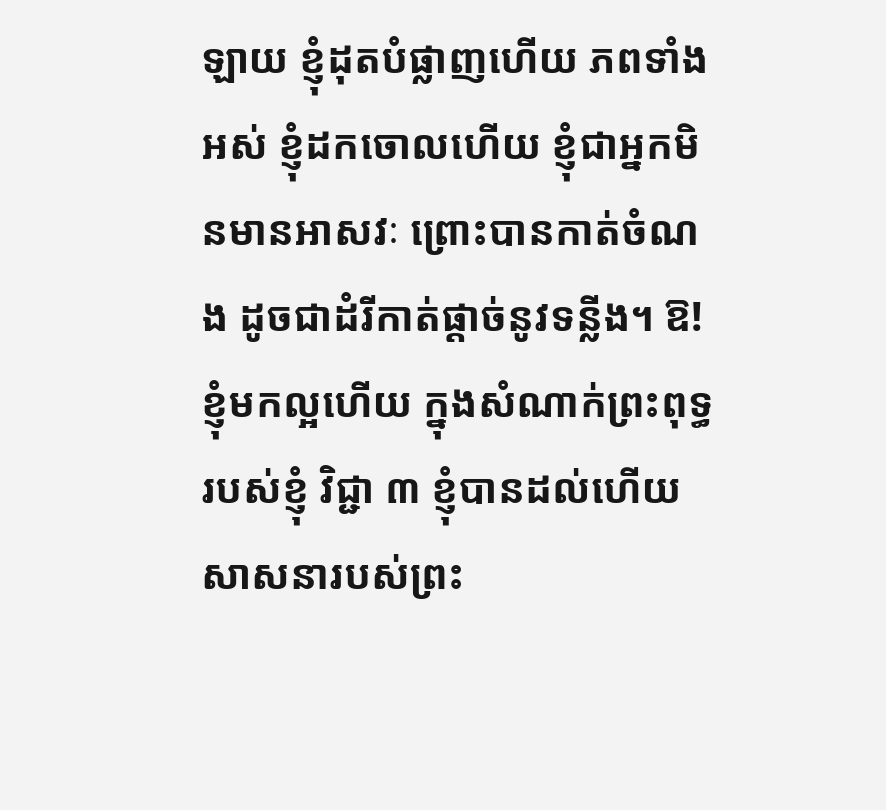ឡាយ ខ្ញុំដុតបំផ្លាញហើយ ភពទាំងអស់ ខ្ញុំដកចោលហើយ ខ្ញុំជាអ្នកមិនមានអាសវៈ ព្រោះបានកាត់ចំណង ដូចជាដំរីកាត់ផ្តាច់នូវទន្លីង។ ឱ! ខ្ញុំមកល្អហើយ ក្នុងសំណាក់ព្រះពុទ្ធរបស់ខ្ញុំ វិជ្ជា ៣ ខ្ញុំបានដល់ហើយ សាសនារបស់ព្រះ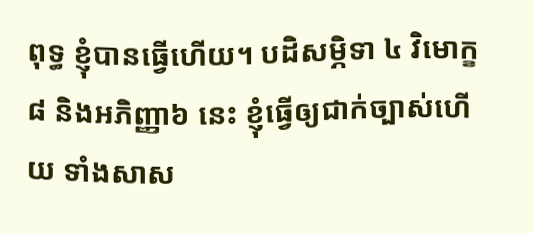ពុទ្ធ ខ្ញុំបានធ្វើហើយ។ បដិសម្ភិទា ៤ វិមោក្ខ ៨ និងអភិញ្ញា៦ នេះ ខ្ញុំធ្វើឲ្យជាក់ច្បាស់ហើយ ទាំងសាស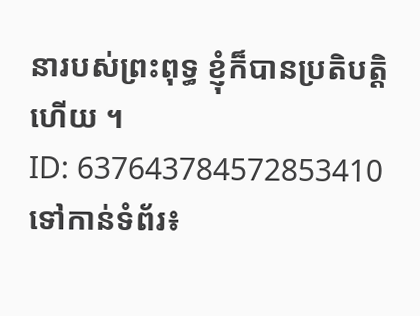នារបស់ព្រះពុទ្ធ ខ្ញុំក៏បានប្រតិបត្តិហើយ ។
ID: 637643784572853410
ទៅកាន់ទំព័រ៖